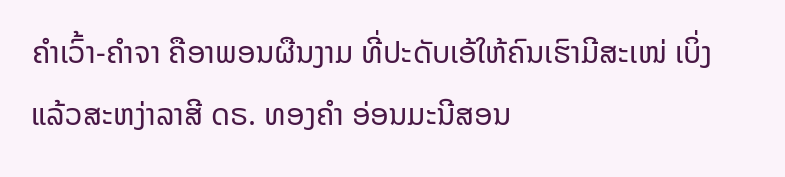ຄຳເວົ້າ-ຄຳຈາ ຄືອາພອນຜືນງາມ ທີ່ປະດັບເອ້ໃຫ້ຄົນເຮົາມີສະເໜ່ ເບິ່ງແລ້ວສະຫງ່າລາສີ ດຣ. ທອງຄຳ ອ່ອນມະນີສອນ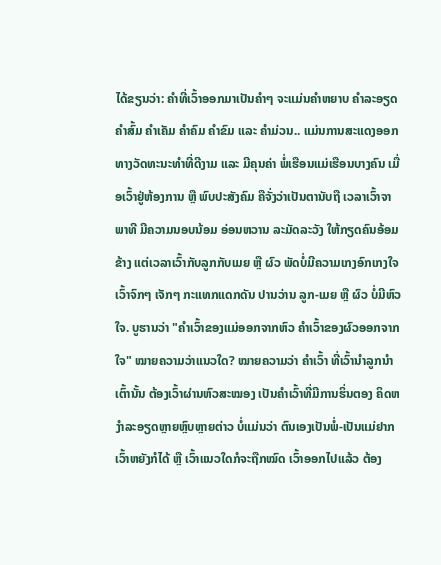ໄດ້ຂຽນວ່າ: ຄຳທີ່ເວົ້າອອກມາເປັນຄຳໆ ຈະແມ່ນຄຳຫຍາບ ຄຳລະອຽດ ຄຳສົ້ມ ຄຳເຄັມ ຄຳຄົມ ຄຳຂົມ ແລະ ຄຳມ່ວນ.. ແມ່ນການສະແດງອອກທາງວັດທະນະທຳທີ່ດີງາມ ແລະ ມີຄຸນຄ່າ ພໍ່ເຮືອນແມ່ເຮືອນບາງຄົນ ເມື່ອເວົ້າຢູ່ຫ້ອງການ ຫຼື ພົບປະສັງຄົມ ຄືຈັ່ງວ່າເປັນຕານັບຖື ເວລາເວົ້າຈາພາທີ ມີຄວາມນອບນ້ອມ ອ່ອນຫວານ ລະມັດລະວັງ ໃຫ້ກຽດຄົນອ້ອມ ຂ້າງ ແຕ່ເວລາເວົ້າກັບລູກກັບເມຍ ຫຼື ຜົວ ພັດບໍ່ມີຄວາມເກງອົກເກງໃຈ ເວົ້າຈົກໆ ເຈັກໆ ກະແທກແດກດັນ ປານວ່ານ ລູກ-ເມຍ ຫຼື ຜົວ ບໍ່ມີຫົວໃຈ. ບູຮານວ່າ "ຄຳເວົ້າຂອງແມ່ອອກຈາກຫົວ ຄຳເວົ້າຂອງຜົວອອກຈາກໃຈ" ໝາຍຄວາມວ່າແນວໃດ? ໝາຍຄວາມວ່າ ຄຳເວົ້າ ທີ່ເວົ້ານຳລູກນຳເຕົ້ານັ້ນ ຕ້ອງເວົ້າຜ່ານຫົວສະໝອງ ເປັນຄຳເວົ້າທີ່ມີການຮິ່ນຕອງ ຄິດຫງຳລະອຽດຫຼາຍຫຼົບຫຼາຍຕ່າວ ບໍ່ແມ່ນວ່າ ຕົນເອງເປັນພໍ່-ເປັນແມ່ຢາກເວົ້າຫຍັງກໍໄດ້ ຫຼື ເວົ້າແນວໃດກໍຈະຖືກໝົດ ເວົ້າອອກໄປແລ້ວ ຕ້ອງ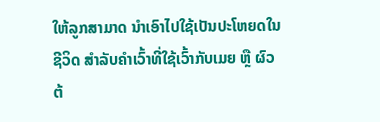ໃຫ້ລູກສາມາດ ນຳເອົາໄປໃຊ້ເປັນປະໂຫຍດໃນຊີວິດ ສຳລັບຄຳເວົ້າທີ່ໃຊ້ເວົ້າກັບເມຍ ຫຼື ຜົວ ຕ້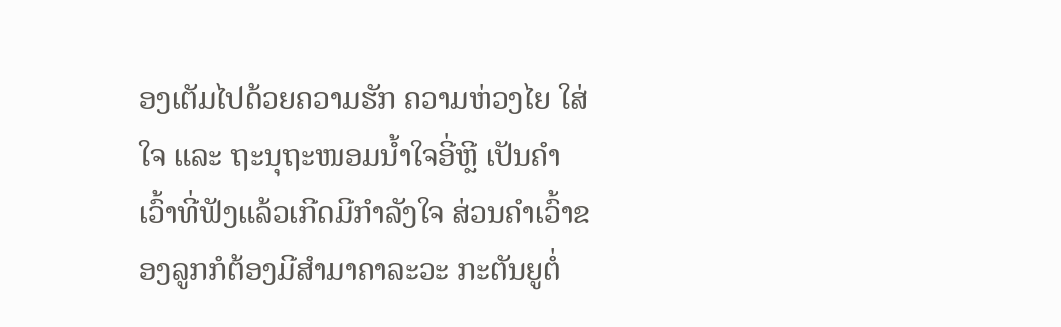ອງເຕັມໄປດ້ວຍຄວາມຮັກ ຄວາມຫ່ວງໄຍ ໃສ່ໃຈ ແລະ ຖະນຸຖະໜອມນ້ຳໃຈອີ່ຫຼີ ເປັນຄຳເວົ້າທີ່ຟັງແລ້ວເກີດມີກຳລັງໃຈ ສ່ວນຄຳເວົ້າຂອງລູກກໍຕ້ອງມີສຳມາຄາລະວະ ກະຕັນຍູຕໍ່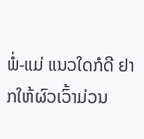ພໍ່-ແມ່ ແນວໃດກໍດີ ຢາກໃຫ້ຜົວເວົ້າມ່ວນ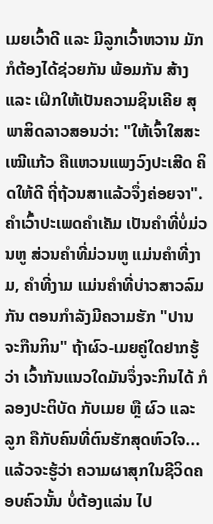ເມຍເວົ້າດີ ແລະ ມີລູກເວົ້າຫວານ ມັກກໍຕ້ອງໄດ້ຊ່ວຍກັນ ພ້ອມກັນ ສ້າງ ແລະ ເຝິກໃຫ້ເປັນຄວາມຊິນເຄີຍ ສຸພາສິດລາວສອນວ່າ: "ໃຫ້ເຈົ້າໃສສະເໝີແກ້ວ ຄືແຫວນແພງວົງປະເສີດ ຄິດໃຫ້ດີ ຖີ່ຖ້ວນສາແລ້ວຈຶ່ງຄ່ອຍຈາ". ຄຳເວົ້າປະເພດຄຳເຄັມ ເປັນຄຳທີ່ບໍ່ມ່ວນຫູ ສ່ວນຄຳທີ່ມ່ວນຫູ ແມ່ນຄຳທີ່ງາມ, ຄຳທີ່ງາມ ແມ່ນຄຳທີ່ບ່າວສາວລົມກັນ ຕອນກຳລັງມີຄວາມຮັກ "ປານຈະກືນກິນ" ຖ້າຜົວ-ເມຍຄູ່ໃດຢາກຮູ້ວ່າ ເວົ້າກັນແນວໃດມັນຈຶ່ງຈະກິນໄດ້ ກໍລອງປະຕິບັດ ກັບເມຍ ຫຼື ຜົວ ແລະ ລູກ ຄືກັບຄົນທີ່ຕົນຮັກສຸດຫົວໃຈ... ແລ້ວຈະຮູ້ວ່າ ຄວາມຜາສຸກໃນຊີວິດຄອບຄົວນັ້ນ ບໍ່ຕ້ອງແລ່ນ ໄປ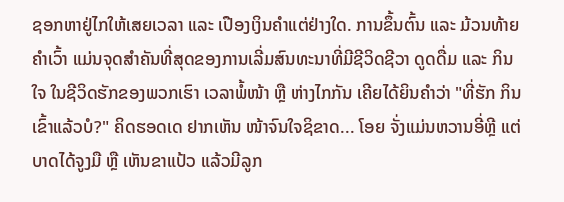ຊອກຫາຢູ່ໄກໃຫ້ເສຍເວລາ ແລະ ເປືອງເງິນຄຳແຕ່ຢ່າງໃດ. ການຂຶ້ນຕົ້ນ ແລະ ມ້ວນທ້າຍຄຳເວົ້າ ແມ່ນຈຸດສຳຄັນທີ່ສຸດຂອງການເລີ່ມສົນທະນາທີ່ມີຊີວິດຊີວາ ດູດດື່ມ ແລະ ກິນໃຈ ໃນຊີວິດຮັກຂອງພວກເຮົາ ເວລາພໍ້ໜ້າ ຫຼື ຫ່າງໄກກັນ ເຄີຍໄດ້ຍິນຄຳວ່າ "ທີ່ຮັກ ກິນເຂົ້າແລ້ວບໍ?" ຄິດຮອດເດ ຢາກເຫັນ ໜ້າຈົນໃຈຊິຂາດ... ໂອຍ ຈັ່ງແມ່ນຫວານອີ່ຫຼີ ແຕ່ບາດໄດ້ຈູງມື ຫຼື ເຫັນຂາແປ້ວ ແລ້ວມີລູກ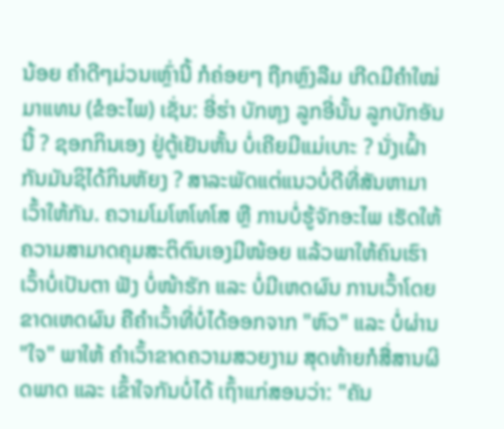ນ້ອຍ ຄຳດີໆມ່ວນເຫຼົ່ານີ້ ກໍຄ່ອຍໆ ຖືກຫຼົງລືມ ເກີດມີຄຳໃໝ່ມາແທນ (ຂໍອະໄພ) ເຊັ່ນ: ອີ່ຮ່າ ບັກຫຸງ ລູກອີ່ນັ້ນ ລູກບັກອັນນີ້ ? ຊອກກິນເອງ ຢູ່ຕູ້ເຢັນຫັ້ນ ບໍ່ເຄີຍມີແມ່ເບາະ ? ນັ່ງເຝົ້າກັນມັນຊິໄດ້ກິນຫັຍງ ? ສາລະພັດແຕ່ແນວບໍ່ດີທີ່ສັນຫາມາເວົ້າໃຫ້ກັນ. ຄວາມໂມໂຫໂທໂສ ຫຼື ການບໍ່ຮູ້ຈັກອະໄພ ເຮັດໃຫ້ຄວາມສາມາດຄຸມສະຕິຕົນເອງມີໜ້ອຍ ແລ້ວພາໃຫ້ຄົນເຮົາເວົ້າບໍ່ເປັນຕາ ຟັງ ບໍ່ໜ້າຮັກ ແລະ ບໍ່ມີເຫດຜົນ ການເວົ້າໂດຍຂາດເຫດຜົນ ຄືຄຳເວົ້າທີ່ບໍ່ໄດ້ອອກຈາກ "ຫົວ" ແລະ ບໍ່ຜ່ານ "ໃຈ" ພາໃຫ້ ຄຳເວົ້າຂາດຄວາມສວຍງາມ ສຸດທ້າຍກໍສື່ສານຜິດພາດ ແລະ ເຂົ້າໃຈກັນບໍ່ໄດ້ ເຖົ້າແກ່ສອນວ່າ: "ຄັນ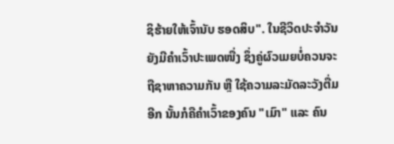ຊິຮ້າຍໃຫ້ເຈົ້ານັບ ຮອດສິບ". ໃນຊີວິດປະຈຳວັນ ຍັງມີຄຳເວົ້າປະເພດໜື່ງ ຊຶ່ງຄູ່ຜົວເມຍບໍ່ຄວນຈະຖືຊາຫາຄວາມກັນ ຫຼື ໃຊ້ຄວາມລະມັດລະວັງຕື່ມອີກ ນັ້ນກໍຄືຄຳເວົ້າຂອງຄົນ "ເມົາ" ແລະ ຄົນ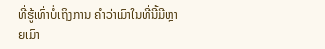ທີ່ຮູ້ເທົ່າບໍ່ເຖິງການ ຄຳວ່າເມົາໃນທີ່ນີ້ມີຫຼາຍເມົາ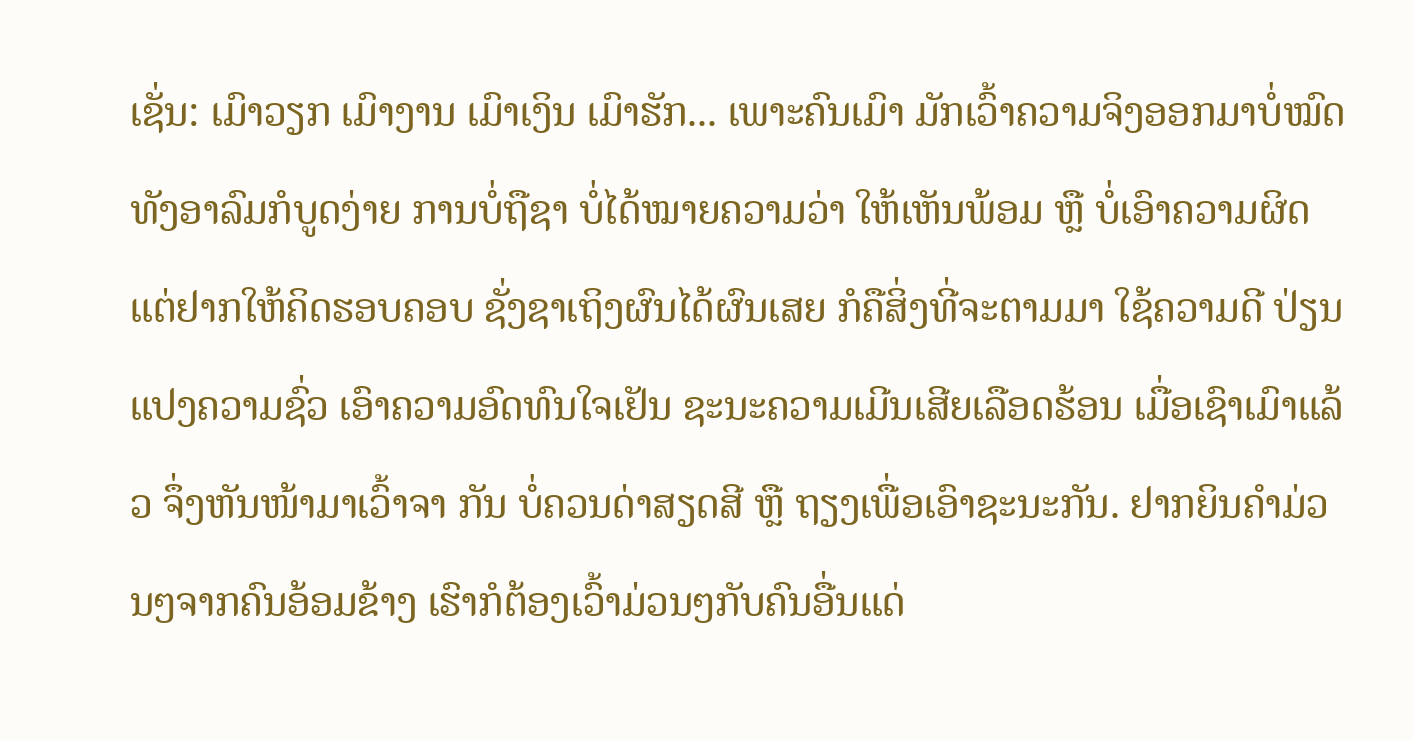ເຊັ່ນ: ເມົາວຽກ ເມົາງານ ເມົາເງິນ ເມົາຮັກ... ເພາະຄົນເມົາ ມັກເວົ້າຄວາມຈິງອອກມາບໍ່ໝົດ ທັງອາລົມກໍບູດງ່າຍ ການບໍ່ຖືຊາ ບໍ່ໄດ້ໝາຍຄວາມວ່າ ໃຫ້ເຫັນພ້ອມ ຫຼື ບໍ່ເອົາຄວາມຜິດ ແຕ່ຢາກໃຫ້ຄິດຮອບຄອບ ຊັ່ງຊາເຖິງຜົນໄດ້ຜົນເສຍ ກໍຄືສິ່ງທີ່ຈະຕາມມາ ໃຊ້ຄວາມດີ ປ່ຽນແປງຄວາມຊົ່ວ ເອົາຄວາມອົດທົນໃຈເຢັນ ຊະນະຄວາມເມີນເສີຍເລືອດຮ້ອນ ເມື່ອເຊົາເມົາແລ້ວ ຈຶ່ງຫັນໜ້າມາເວົ້າຈາ ກັນ ບໍ່ຄວນດ່າສຽດສີ ຫຼື ຖຽງເພື່ອເອົາຊະນະກັນ. ຢາກຍິນຄຳມ່ວນໆຈາກຄົນອ້ອມຂ້າງ ເຮົາກໍຕ້ອງເວົ້າມ່ວນໆກັບຄົນອື່ນແດ່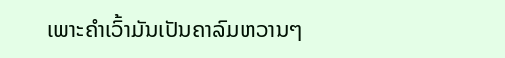ເພາະຄຳເວົ້າມັນເປັນຄາລົມຫວານໆ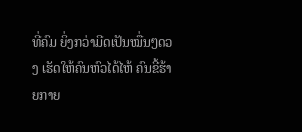ທີ່ຄົມ ຍິ່ງກວ່າມີດເປັນໝື່ນໆດວງ ເຮັດໃຫ້ຄົນຫົວໄດ້ໄຫ້ ຄົນຂີ້ຮ້າຍກາຍ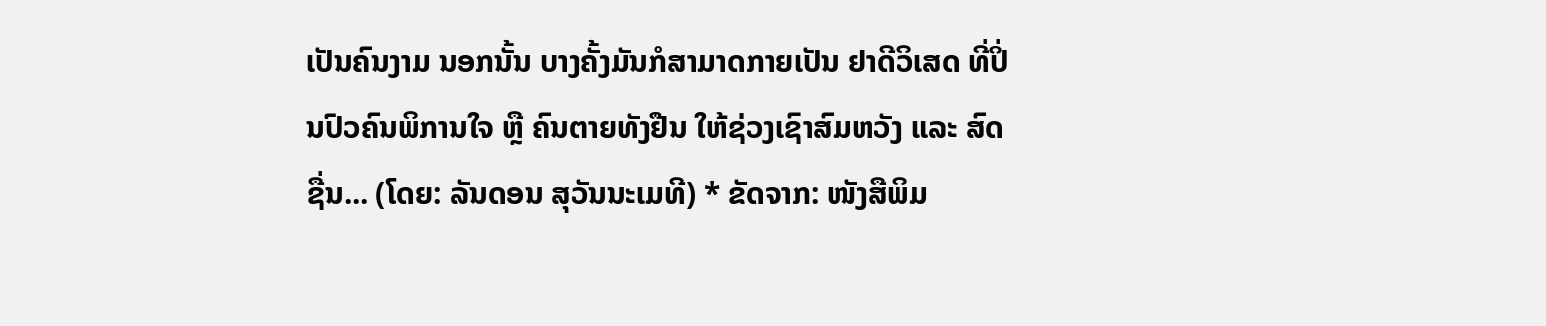ເປັນຄົນງາມ ນອກນັ້ນ ບາງຄັ້ງມັນກໍສາມາດກາຍເປັນ ຢາດີວິເສດ ທີ່ປິ່ນປົວຄົນພິການໃຈ ຫຼື ຄົນຕາຍທັງຢືນ ໃຫ້ຊ່ວງເຊົາສົມຫວັງ ແລະ ສົດຊື່ນ... (ໂດຍ: ລັນດອນ ສຸວັນນະເມທີ) * ຂັດຈາກ: ໜັງສືພິມ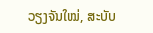ວຽງຈັນໃໝ່, ສະບັບ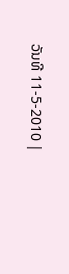ວັນທີ 11-5-2010 |